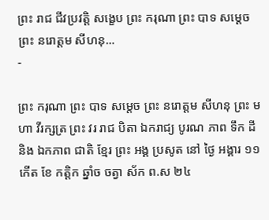ព្រះ រាជ ជីវប្រវត្តិ សង្ខេប ព្រះ ករុណា ព្រះ បាទ សម្ដេច ព្រះ នរោត្តម សីហនុ...
-

ព្រះ ករុណា ព្រះ បាទ សម្តេច ព្រះ នរោត្តម សីហនុ ព្រះ មហា វីរក្សត្រ ព្រះ វរ រាជ បិតា ឯករាជ្យ បូរណ ភាព ទឹក ដី និង ឯកភាព ជាតិ ខ្មែរ ព្រះ អង្គ ប្រសូត នៅ ថ្ងៃ អង្គារ ១១ កើត ខែ កត្ដិក ឆ្នាំច ចត្វា ស័ក ព.ស ២៤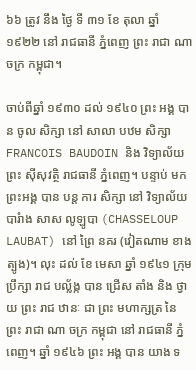៦៦ ត្រូវ នឹង ថ្ងៃ ទី ៣១ ខែ តុលា ឆ្នាំ ១៩២២ នៅ រាជធានី ភ្នំពេញ ព្រះ រាជា ណា ចក្រ កម្ពុជា។

ចាប់ពីឆ្នាំ ១៩៣០ ដល់ ១៩៤០ ព្រះ អង្គ បាន ចូល សិក្សា នៅ សាលា បឋម សិក្សា FRANCOIS BAUDOIN និង វិទ្យាល័យ ព្រះ ស៊ីសុវត្ថិ រាជធានី ភ្នំពេញ។ បន្ទាប់ មក ព្រះអង្គ បាន បន្ត ការ សិក្សា នៅ វិទ្យាល័យ បារំាង សាស លូឡូបា (CHASSELOUP LAUBAT) នៅ ព្រៃ នគរ (វៀតណាម ខាង ត្បូង)។ លុះ ដល់ ខែ មេសា ឆ្នាំ ១៩៤១ ក្រុម ប្រឹក្សា រាជ បល្ល័ង្ក បាន ជ្រើស តាំង និង ថ្វាយ ព្រះ រាជ ឋានៈ ជា ព្រះ មហាក្សត្រ នៃ ព្រះ រាជា ណា ចក្រ កម្ពុជា នៅ រាជធានី ភ្នំពេញ។ ឆ្នាំ ១៩៤៦ ព្រះ អង្គ បាន យាង ទ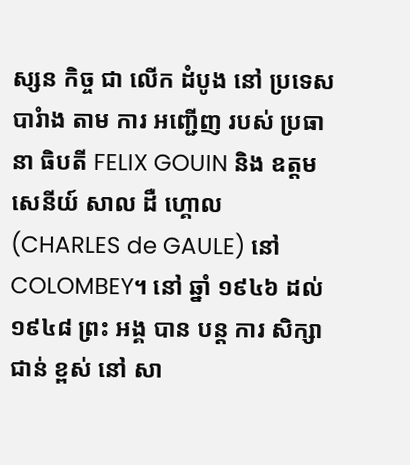ស្សន កិច្ច ជា លើក ដំបូង នៅ ប្រទេស បារំាង តាម ការ អញ្ជើញ របស់ ប្រធានា ធិបតី FELIX GOUIN និង ឧត្តម សេនីយ៍ សាល ដឺ ហ្គោល (CHARLES de GAULE) នៅ COLOMBEY។ នៅ ឆ្នាំ ១៩៤៦ ដល់ ១៩៤៨ ព្រះ អង្គ បាន បន្ត ការ សិក្សា ជាន់ ខ្ពស់ នៅ សា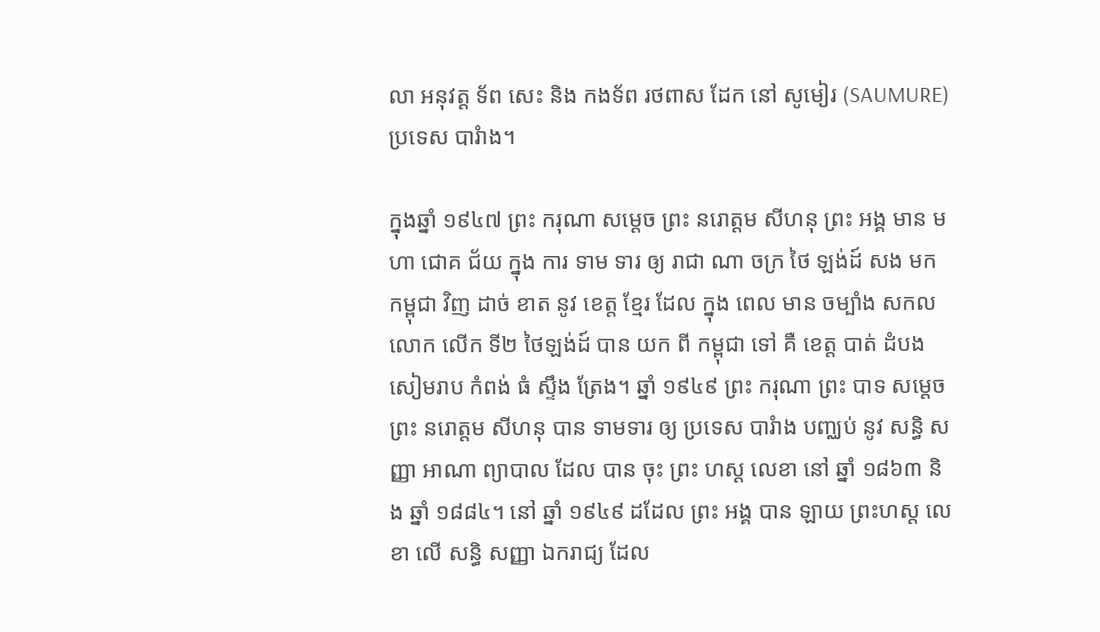លា អនុវត្ត ទ័ព សេះ និង កងទ័ព រថពាស ដែក នៅ សូមៀរ (SAUMURE) ប្រទេស បារំាង។

ក្នុងឆ្នាំ ១៩៤៧ ព្រះ ករុណា សម្តេច ព្រះ នរោត្តម សីហនុ ព្រះ អង្គ មាន មហា ជោគ ជ័យ ក្នុង ការ ទាម ទារ ឲ្យ រាជា ណា ចក្រ ថៃ ឡង់ដ៍ សង មក កម្ពុជា វិញ ដាច់ ខាត នូវ ខេត្ត ខ្មែរ ដែល ក្នុង ពេល មាន ចម្បាំង សកល លោក លើក ទី២ ថៃឡង់ដ៍ បាន យក ពី កម្ពុជា ទៅ គឺ ខេត្ត បាត់ ដំបង សៀមរាប កំពង់ ធំ ស្ទឹង ត្រែង។ ឆ្នាំ ១៩៤៩ ព្រះ ករុណា ព្រះ បាទ សម្តេច ព្រះ នរោត្តម សីហនុ បាន ទាមទារ ឲ្យ ប្រទេស បារំាង បញ្ឈប់ នូវ សន្ធិ សញ្ញា អាណា ព្យាបាល ដែល បាន ចុះ ព្រះ ហស្ដ លេខា នៅ ឆ្នាំ ១៨៦៣ និង ឆ្នាំ ១៨៨៤។ នៅ ឆ្នាំ ១៩៤៩ ដដែល ព្រះ អង្គ បាន ឡាយ ព្រះហស្ត លេខា លើ សន្ធិ សញ្ញា ឯករាជ្យ ដែល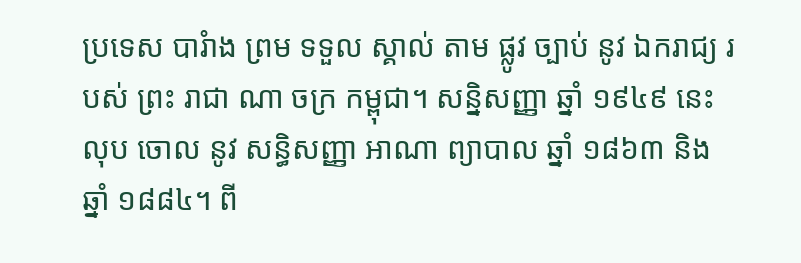ប្រទេស បារំាង ព្រម ទទួល ស្គាល់ តាម ផ្លូវ ច្បាប់ នូវ ឯករាជ្យ របស់ ព្រះ រាជា ណា ចក្រ កម្ពុជា។ សន្និសញ្ញា ឆ្នាំ ១៩៤៩ នេះ លុប ចោល នូវ សន្ធិសញ្ញា អាណា ព្យាបាល ឆ្នាំ ១៨៦៣ និង ឆ្នាំ ១៨៨៤។ ពី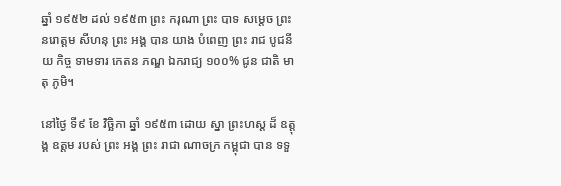ឆ្នាំ ១៩៥២ ដល់ ១៩៥៣ ព្រះ ករុណា ព្រះ បាទ សម្តេច ព្រះ នរោត្តម សីហនុ ព្រះ អង្គ បាន យាង បំពេញ ព្រះ រាជ បូជនីយ កិច្ច ទាមទារ កេតន ភណ្ឌ ឯករាជ្យ ១០០% ជូន ជាតិ មាតុ ភូមិ។

នៅថ្ងៃ ទី៩ ខែ វិច្ឆិកា ឆ្នាំ ១៩៥៣ ដោយ ស្នា ព្រះហស្ដ ដ៏ ឧត្តុង្គ ឧត្តម របស់ ព្រះ អង្គ ព្រះ រាជា ណាចក្រ កម្ពុជា បាន ទទួ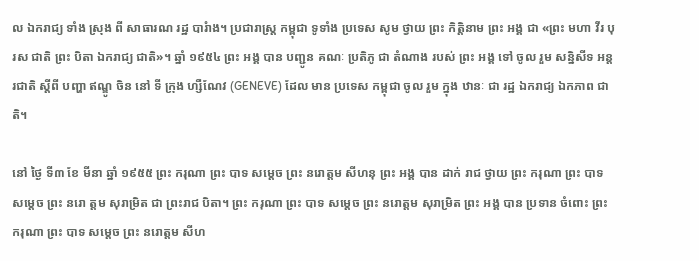ល ឯករាជ្យ ទាំង ស្រុង ពី សាធារណ រដ្ឋ បារំាង។ ប្រជារាស្ត្រ កម្ពុជា ទូទាំង ប្រទេស សូម ថ្វាយ ព្រះ កិត្តិនាម ព្រះ អង្គ ជា «ព្រះ មហា វីរ បុរស ជាតិ ព្រះ បិតា ឯករាជ្យ ជាតិ»។ ឆ្នាំ ១៩៥៤ ព្រះ អង្គ បាន បញ្ជូន គណៈ ប្រតិភូ ជា តំណាង របស់ ព្រះ អង្គ ទៅ ចូល រួម សន្និសីទ អន្តរជាតិ ស្តីពី បញ្ហា ឥណ្ឌូ ចិន នៅ ទី ក្រុង ហ្សឺណែវ (GENEVE) ដែល មាន ប្រទេស កម្ពុជា ចូល រួម ក្នុង ឋានៈ ជា រដ្ឋ ឯករាជ្យ ឯកភាព ជាតិ។

នៅ ថ្ងៃ ទី៣ ខែ មីនា ឆ្នាំ ១៩៥៥ ព្រះ ករុណា ព្រះ បាទ សម្តេច ព្រះ នរោត្តម សីហនុ ព្រះ អង្គ បាន ដាក់ រាជ ថ្វាយ ព្រះ ករុណា ព្រះ បាទ សម្តេច ព្រះ នរោ ត្តម សុរាម្រិត ជា ព្រះរាជ បិតា។ ព្រះ ករុណា ព្រះ បាទ សម្តេច ព្រះ នរោត្តម សុរាម្រិត ព្រះ អង្គ បាន ប្រទាន ចំពោះ ព្រះ ករុណា ព្រះ បាទ សម្តេច ព្រះ នរោត្តម សីហ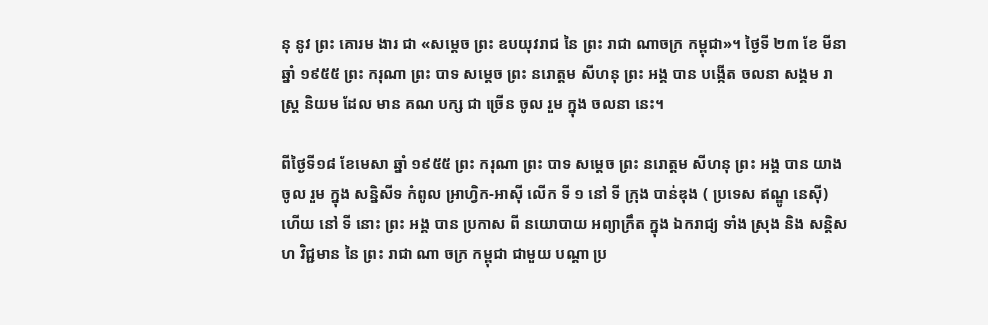នុ នូវ ព្រះ គោរម ងារ ជា «សម្តេច ព្រះ ឧបយុវរាជ នៃ ព្រះ រាជា ណាចក្រ កម្ពុជា»។ ថ្ងៃទី ២៣ ខែ មីនាឆ្នាំ ១៩៥៥ ព្រះ ករុណា ព្រះ បាទ សម្តេច ព្រះ នរោត្តម សីហនុ ព្រះ អង្គ បាន បង្កើត ចលនា សង្គម រាស្ត្រ និយម ដែល មាន គណ បក្ស ជា ច្រើន ចូល រួម ក្នុង ចលនា នេះ។

ពីថ្ងៃទី១៨ ខែមេសា ឆ្នាំ ១៩៥៥ ព្រះ ករុណា ព្រះ បាទ សម្តេច ព្រះ នរោត្តម សីហនុ ព្រះ អង្គ បាន យាង ចូល រួម ក្នុង សន្និសីទ កំពូល អា្រហ្វិក-អាស៊ី លើក ទី ១ នៅ ទី ក្រុង បាន់ឌុង ( ប្រទេស ឥណ្ឌូ នេស៊ី) ហើយ នៅ ទី នោះ ព្រះ អង្គ បាន ប្រកាស ពី នយោបាយ អព្យាក្រឹត ក្នុង ឯករាជ្យ ទាំង ស្រុង និង សន្តិសហ វិជ្ជមាន នៃ ព្រះ រាជា ណា ចក្រ កម្ពុជា ជាមួយ បណ្តា ប្រ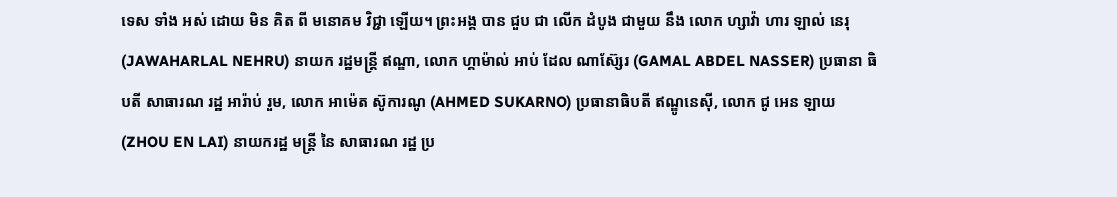ទេស ទាំង អស់ ដោយ មិន គិត ពី មនោគម វិជ្ជា ឡើយ។ ព្រះអង្គ បាន ជួប ជា លើក ដំបូង ជាមួយ នឹង លោក ហ្សាវ៉ា ហារ ឡាល់ នេរុ (JAWAHARLAL NEHRU) នាយក រដ្ឋមន្ត្រី ឥណ្ឌា, លោក ហ្គាម៉ាល់ អាប់ ដែល ណាស៊្សែរ (GAMAL ABDEL NASSER) ប្រធានា ធិបតី សាធារណ រដ្ឋ អារ៉ាប់ រួម, លោក អាម៉េត ស៊ូការណូ (AHMED SUKARNO) ប្រធានាធិបតី ឥណ្ឌូនេស៊ី, លោក ជូ អេន ឡាយ (ZHOU EN LAI) នាយករដ្ឋ មន្ត្រី នៃ សាធារណ រដ្ឋ ប្រ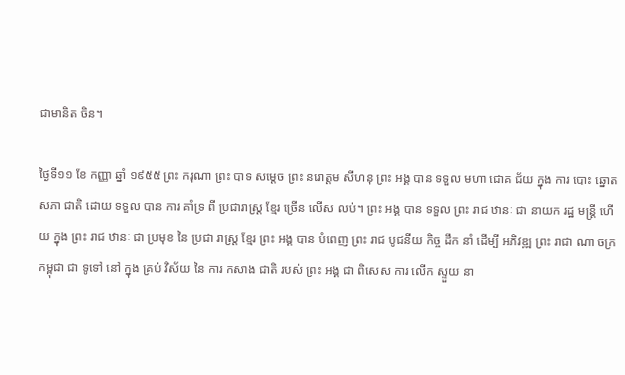ជាមានិត ចិន។

ថ្ងៃទី១១ ខែ កញ្ញា ឆ្នាំ ១៩៥៥ ព្រះ ករុណា ព្រះ បាទ សម្តេច ព្រះ នរោត្តម សីហនុ ព្រះ អង្គ បាន ទទួល មហា ជោគ ជ័យ ក្នុង ការ បោះ ឆ្នោត សភា ជាតិ ដោយ ទទួល បាន ការ គាំទ្រ ពី ប្រជារាស្ត្រ ខ្មែរ ច្រើន លើស លប់។ ព្រះ អង្គ បាន ទទួល ព្រះ រាជ ឋានៈ ជា នាយក រដ្ឋ មន្ត្រី ហើយ ក្នុង ព្រះ រាជ ឋានៈ ជា ប្រមុខ នៃ ប្រជា រាស្ត្រ ខ្មែរ ព្រះ អង្គ បាន បំពេញ ព្រះ រាជ បូជនីយ កិច្ច ដឹក នាំ ដើម្បី អភិវឌ្ឍ ព្រះ រាជា ណា ចក្រ កម្ពុជា ជា ទូទៅ នៅ ក្នុង គ្រប់ វិស័យ នៃ ការ កសាង ជាតិ របស់ ព្រះ អង្គ ជា ពិសេស ការ លើក ស្ទួយ នា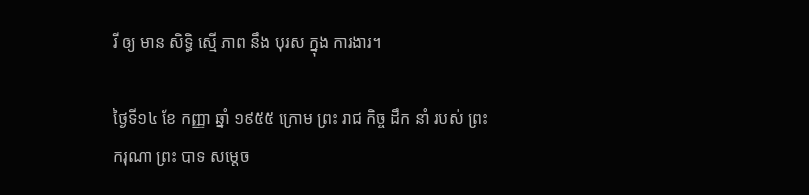រី ឲ្យ មាន សិទ្ធិ ស្មើ ភាព នឹង បុរស ក្នុង ការងារ។

ថ្ងៃទី១៤ ខែ កញ្ញា ឆ្នាំ ១៩៥៥ ក្រោម ព្រះ រាជ កិច្ច ដឹក នាំ របស់ ព្រះ ករុណា ព្រះ បាទ សម្តេច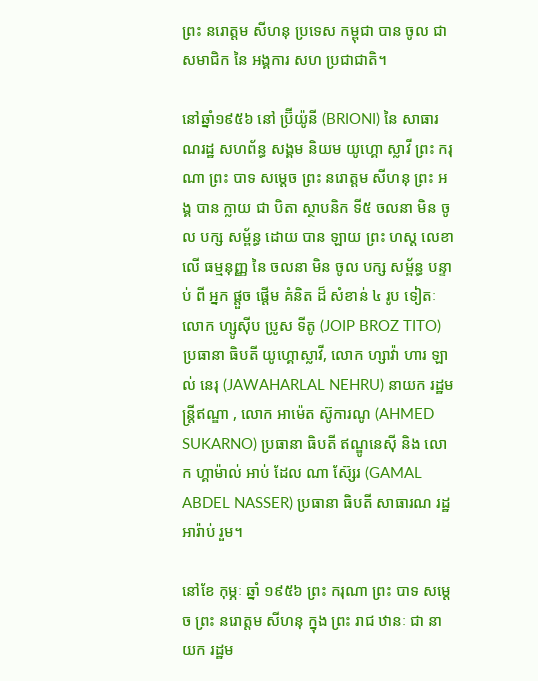ព្រះ នរោត្តម សីហនុ ប្រទេស កម្ពុជា បាន ចូល ជា សមាជិក នៃ អង្គការ សហ ប្រជាជាតិ។

នៅឆ្នាំ១៩៥៦ នៅ ប្រ៊ីយ៉ូនី (BRIONI) នៃ សាធារណរដ្ឋ សហព័ន្ធ សង្គម និយម យូហ្គោ ស្លាវី ព្រះ ករុណា ព្រះ បាទ សម្តេច ព្រះ នរោត្តម សីហនុ ព្រះ អង្គ បាន ក្លាយ ជា បិតា ស្ថាបនិក ទី៥ ចលនា មិន ចូល បក្ស សម្ព័ន្ធ ដោយ បាន ឡាយ ព្រះ ហស្ដ លេខា លើ ធម្មនុញ្ញ នៃ ចលនា មិន ចូល បក្ស សម្ព័ន្ធ បន្ទាប់ ពី អ្នក ផ្តួច ផ្តើម គំនិត ដ៏ សំខាន់ ៤ រូប ទៀតៈ លោក ហ្សូស៊ីប ប្រូស ទីតូ (JOIP BROZ TITO) ប្រធានា ធិបតី យូហ្គោស្លាវី, លោក ហ្សាវ៉ា ហារ ឡាល់ នេរុ (JAWAHARLAL NEHRU) នាយក រដ្ឋមន្ត្រីឥណ្ឌា , លោក អាម៉េត ស៊ូការណូ (AHMED SUKARNO) ប្រធានា ធិបតី ឥណ្ឌូនេស៊ី និង លោក ហ្គាម៉ាល់ អាប់ ដែល ណា ស៊្សែរ (GAMAL ABDEL NASSER) ប្រធានា ធិបតី សាធារណ រដ្ឋ អារ៉ាប់ រួម។

នៅខែ កុម្ភៈ ឆ្នាំ ១៩៥៦ ព្រះ ករុណា ព្រះ បាទ សម្តេច ព្រះ នរោត្តម សីហនុ ក្នុង ព្រះ រាជ ឋានៈ ជា នាយក រដ្ឋម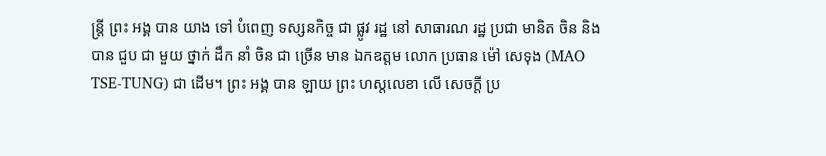ន្ត្រី ព្រះ អង្គ បាន យាង ទៅ បំពេញ ទស្សនកិច្ច ជា ផ្លូវ រដ្ឋ នៅ សាធារណ រដ្ឋ ប្រជា មានិត ចិន និង បាន ជួប ជា មួយ ថ្នាក់ ដឹក នាំ ចិន ជា ច្រើន មាន ឯកឧត្តម លោក ប្រធាន ម៉ៅ សេទុង (MAO TSE-TUNG) ជា ដើម។ ព្រះ អង្គ បាន ឡាយ ព្រះ ហស្ដលេខា លើ សេចក្តី ប្រ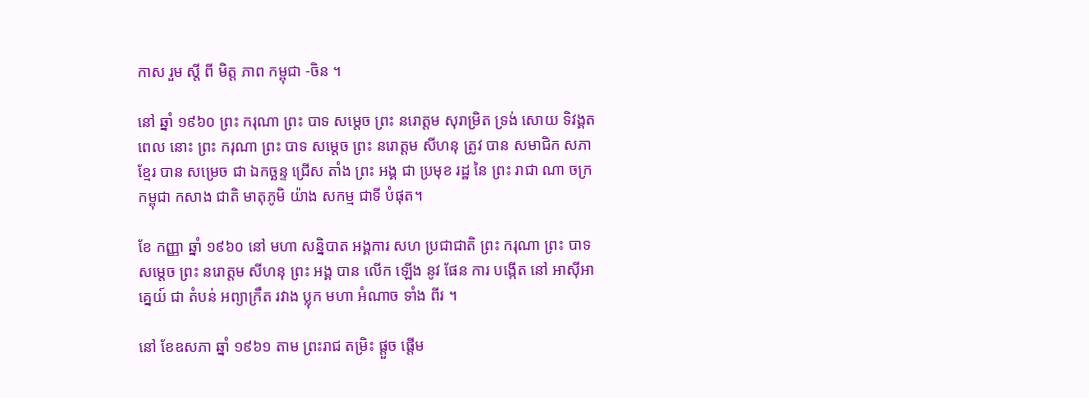កាស រួម ស្តី ពី មិត្ត ភាព កម្ពុជា -ចិន ។

នៅ ឆ្នាំ ១៩៦០ ព្រះ ករុណា ព្រះ បាទ សម្តេច ព្រះ នរោត្តម សុរាម្រិត ទ្រង់ សោយ ទិវង្គត ពេល នោះ ព្រះ ករុណា ព្រះ បាទ សម្តេច ព្រះ នរោត្តម សីហនុ ត្រូវ បាន សមាជិក សភា ខ្មែរ បាន សម្រេច ជា ឯកច្ឆន្ទ ជ្រើស តាំង ព្រះ អង្គ ជា ប្រមុខ រដ្ឋ នៃ ព្រះ រាជា ណា ចក្រ កម្ពុជា កសាង ជាតិ មាតុភូមិ យ៉ាង សកម្ម ជាទី បំផុត។

ខែ កញ្ញា ឆ្នាំ ១៩៦០ នៅ មហា សន្និបាត អង្គការ សហ ប្រជាជាតិ ព្រះ ករុណា ព្រះ បាទ សម្តេច ព្រះ នរោត្តម សីហនុ ព្រះ អង្គ បាន លើក ឡើង នូវ ផែន ការ បង្កើត នៅ អាស៊ីអាគ្នេយ៍ ជា តំបន់ អព្យាក្រឹត រវាង ប្លុក មហា អំណាច ទាំង ពីរ ។

នៅ ខែឧសភា ឆ្នាំ ១៩៦១ តាម ព្រះរាជ តម្រិះ ផ្តួច ផ្តើម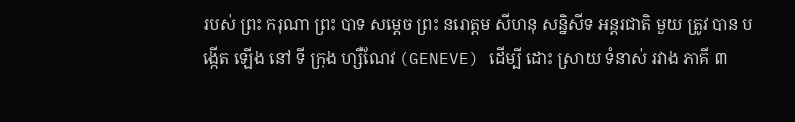របស់ ព្រះ ករុណា ព្រះ បាទ សម្តេច ព្រះ នរោត្តម សីហនុ សន្និសីទ អន្តរជាតិ មួយ ត្រូវ បាន បង្កើត ឡើង នៅ ទី ក្រុង ហ្សឺណែវ (GENEVE) ដើម្បី ដោះ ស្រាយ ទំនាស់ រវាង ភាគី ៣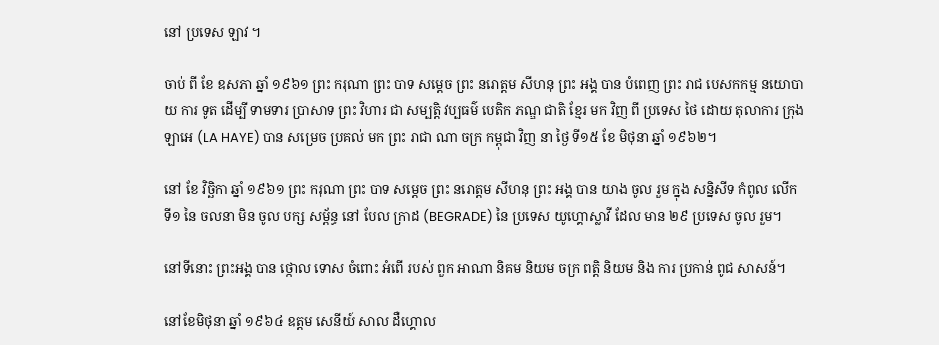នៅ ប្រទេស ឡាវ ។

ចាប់ ពី ខែ ឧសភា ឆ្នាំ ១៩៦១ ព្រះ ករុណា ព្រះ បាទ សម្តេច ព្រះ នរោត្តម សីហនុ ព្រះ អង្គ បាន បំពេញ ព្រះ រាជ បេសកកម្ម នយោបាយ ការ ទូត ដើម្បី ទាមទារ ប្រាសាទ ព្រះ វិហារ ជា សម្បត្តិ វប្បធម៌ បេតិក ភណ្ឌ ជាតិ ខ្មែរ មក វិញ ពី ប្រទេស ថៃ ដោយ តុលាការ ក្រុង ឡាអេ (LA HAYE) បាន សម្រេច ប្រគល់ មក ព្រះ រាជា ណា ចក្រ កម្ពុជា វិញ នា ថ្ងៃ ទី១៥ ខែ មិថុនា ឆ្នាំ ១៩៦២។

នៅ ខែ វិច្ឆិកា ឆ្នាំ ១៩៦១ ព្រះ ករុណា ព្រះ បាទ សម្តេច ព្រះ នរោត្តម សីហនុ ព្រះ អង្គ បាន យាង ចូល រួម ក្នុង សន្និសីទ កំពូល លើក ទី១ នៃ ចលនា មិន ចូល បក្ស សម្ព័ន្ធ នៅ បែល ក្រាដ (BEGRADE) នៃ ប្រទេស យូហ្គោស្លាវី ដែល មាន ២៩ ប្រទេស ចូល រួម។

នៅទីនោះ ព្រះអង្គ បាន ថ្កោល ទោស ចំពោះ អំពើ របស់ ពួក អាណា និគម និយម ចក្រ ពត្តិ និយម និង ការ ប្រកាន់ ពូជ សាសន៍។

នៅខែមិថុនា ឆ្នាំ ១៩៦៤ ឧត្តម សេនីយ៍ សាល ដឺហ្គោល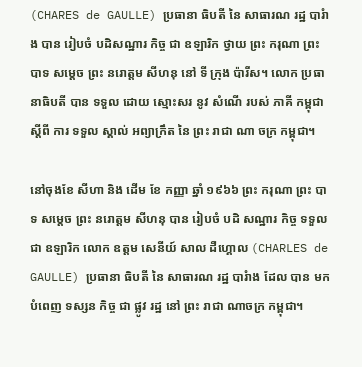(CHARES de GAULLE) ប្រធានា ធិបតី នៃ សាធារណ រដ្ឋ បារំាង បាន រៀបចំ បដិសណ្ឋារ កិច្ច ជា ឧឡារិក ថ្វាយ ព្រះ ករុណា ព្រះ បាទ សម្តេច ព្រះ នរោត្តម សីហនុ នៅ ទី ក្រុង ប៉ារីស។ លោក ប្រធានាធិបតី បាន ទទួល ដោយ ស្មោះសរ នូវ សំណើ របស់ ភាគី កម្ពុជា ស្តីពី ការ ទទួល ស្គាល់ អព្យាក្រឹត នៃ ព្រះ រាជា ណា ចក្រ កម្ពុជា។

នៅចុងខែ សីហា និង ដើម ខែ កញ្ញា ឆ្នាំ ១៩៦៦ ព្រះ ករុណា ព្រះ បាទ សម្តេច ព្រះ នរោត្តម សីហនុ បាន រៀបចំ បដិ សណ្ឋារ កិច្ច ទទួល ជា ឧឡារិក លោក ឧត្តម សេនីយ៍ សាល ដឺហ្គោល (CHARLES de GAULLE) ប្រធានា ធិបតី នៃ សាធារណ រដ្ឋ បារំាង ដែល បាន មក បំពេញ ទស្សន កិច្ច ជា ផ្លូវ រដ្ឋ នៅ ព្រះ រាជា ណាចក្រ កម្ពុជា។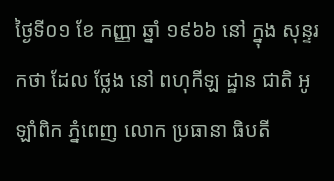ថ្ងៃទី០១ ខែ កញ្ញា ឆ្នាំ ១៩៦៦ នៅ ក្នុង សុន្ទរ កថា ដែល ថ្លែង នៅ ពហុកីឡ ដ្ឋាន ជាតិ អូឡាំពិក ភ្នំពេញ លោក ប្រធានា ធិបតី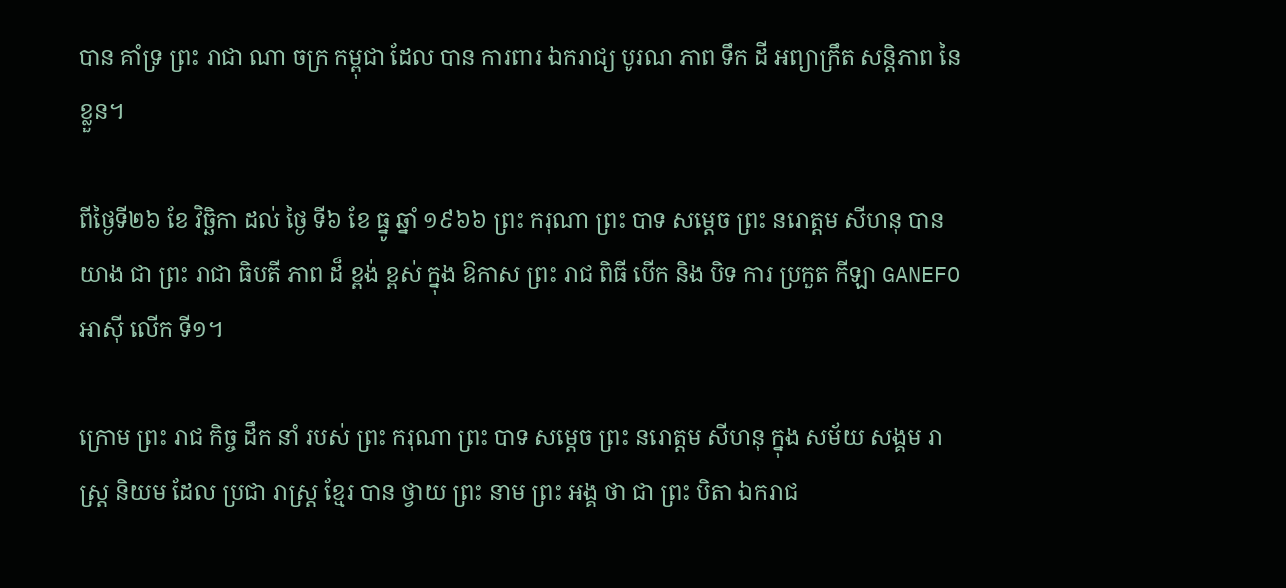បាន គាំទ្រ ព្រះ រាជា ណា ចក្រ កម្ពុជា ដែល បាន ការពារ ឯករាជ្យ បូរណ ភាព ទឹក ដី អព្យាក្រឹត សន្តិភាព នៃ ខ្លួន។

ពីថ្ងៃទី២៦ ខែ វិច្ឆិកា ដល់ ថ្ងៃ ទី៦ ខែ ធ្នូ ឆ្នាំ ១៩៦៦ ព្រះ ករុណា ព្រះ បាទ សម្តេច ព្រះ នរោត្តម សីហនុ បាន យាង ជា ព្រះ រាជា ធិបតី ភាព ដ៏ ខ្ពង់ ខ្ពស់ ក្នុង ឱកាស ព្រះ រាជ ពិធី បើក និង បិទ ការ ប្រកួត កីឡា GANEFO អាស៊ី លើក ទី១។

ក្រោម ព្រះ រាជ កិច្ច ដឹក នាំ របស់ ព្រះ ករុណា ព្រះ បាទ សម្តេច ព្រះ នរោត្តម សីហនុ ក្នុង សម័យ សង្គម រាស្ត្រ និយម ដែល ប្រជា រាស្ត្រ ខ្មែរ បាន ថ្វាយ ព្រះ នាម ព្រះ អង្គ ថា ជា ព្រះ បិតា ឯករាជ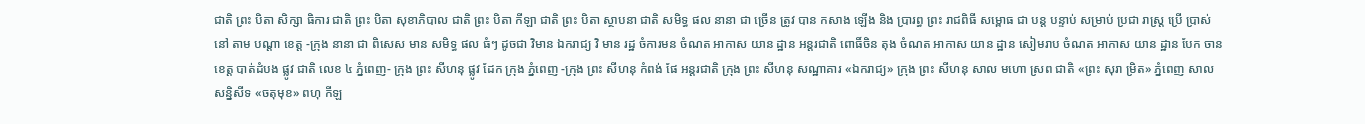ជាតិ ព្រះ បិតា សិក្សា ធិការ ជាតិ ព្រះ បិតា សុខាភិបាល ជាតិ ព្រះ បិតា កីឡា ជាតិ ព្រះ បិតា ស្ថាបនា ជាតិ សមិទ្ធ ផល នានា ជា ច្រើន ត្រូវ បាន កសាង ឡើង និង ប្រារព្ធ ព្រះ រាជពិធី សម្ពោធ ជា បន្ត បន្ទាប់ សម្រាប់ ប្រជា រាស្ត្រ ប្រើ ប្រាស់ នៅ តាម បណ្តា ខេត្ត -ក្រុង នានា ជា ពិសេស មាន សមិទ្ធ ផល ធំៗ ដូចជា វិមាន ឯករាជ្យ វិ មាន រដ្ឋ ចំការមន ចំណត អាកាស យាន ដ្ឋាន អន្ដរជាតិ ពោធិ៍ចិន តុង ចំណត អាកាស យាន ដ្ឋាន សៀមរាប ចំណត អាកាស យាន ដ្ឋាន បែក ចាន ខេត្ត បាត់ដំបង ផ្លូវ ជាតិ លេខ ៤ ភ្នំពេញ- ក្រុង ព្រះ សីហនុ ផ្លូវ ដែក ក្រុង ភ្នំពេញ -ក្រុង ព្រះ សីហនុ កំពង់ ផែ អន្ដរជាតិ ក្រុង ព្រះ សីហនុ សណ្ឋាគារ «ឯករាជ្យ» ក្រុង ព្រះ សីហនុ សាល មហោ ស្រព ជាតិ «ព្រះ សុរា ម្រិត» ភ្នំពេញ សាល សន្និសីទ «ចតុមុខ» ពហុ កីឡ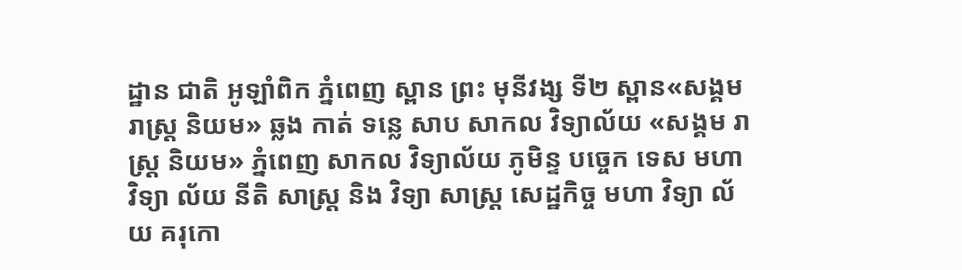ដ្ឋាន ជាតិ អូឡាំពិក ភ្នំពេញ ស្ពាន ព្រះ មុនីវង្ស ទី២ ស្ពាន«សង្គម រាស្រ្ដ និយម» ឆ្លង កាត់ ទន្លេ សាប សាកល វិទ្យាល័យ «សង្គម រាស្ដ្រ និយម» ភ្នំពេញ សាកល វិទ្យាល័យ ភូមិន្ទ បច្ចេក ទេស មហា វិទ្យា ល័យ នីតិ សាស្ដ្រ និង វិទ្យា សាស្ដ្រ សេដ្ឋកិច្ច មហា វិទ្យា ល័យ គរុកោ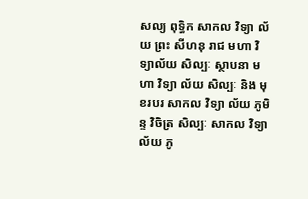សល្យ ពុទ្ធិក សាកល វិទ្យា ល័យ ព្រះ សីហនុ រាជ មហា វិទ្យាល័យ សិល្បៈ ស្ថាបនា មហា វិទ្យា ល័យ សិល្បៈ និង មុខរបរ សាកល វិទ្យា ល័យ ភូមិន្ទ វិចិត្រ សិល្បៈ សាកល វិទ្យា ល័យ ភូ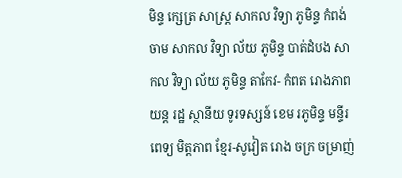មិន្ទ ក្សេត្រ សាស្ត្រ សាកល វិទ្យា ភូមិន្ទ កំពង់ ចាម សាកល វិទ្យា ល័យ ភូមិន្ទ បាត់ដំបង សាកល វិទ្យា ល័យ ភូមិន្ទ តាកែវ- កំពត រោងភាព យន្ត រដ្ឋ ស្ថានីយ ទូរទស្សន៍ ខេម រភូមិន្ទ មន្ទីរ ពេទ្យ មិត្តភាព ខ្មែរ-សូវៀត រោង ចក្រ ចម្រាញ់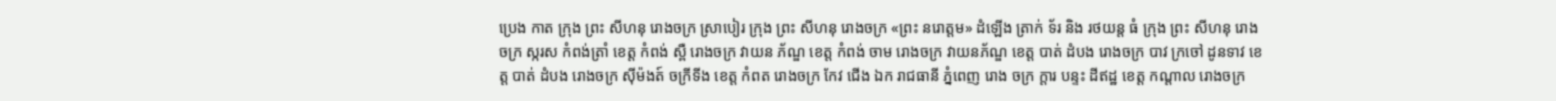ប្រេង កាត ក្រុង ព្រះ សីហនុ រោងចក្រ ស្រាបៀរ ក្រុង ព្រះ សីហនុ រោងចក្រ «ព្រះ នរោត្តម» ដំឡើង ត្រាក់ ទ័រ និង រថយន្ត ធំ ក្រុង ព្រះ សីហនុ រោង ចក្រ ស្ករស កំពង់ត្រាំ ខេត្ត កំពង់ ស្ពឺ រោងចក្រ វាយន ភ័ណ្ឌ ខេត្ត កំពង់ ចាម រោងចក្រ វាយនភ័ណ្ឌ ខេត្ត បាត់ ដំបង រោងចក្រ បាវ ក្រចៅ ដូនទាវ ខេត្ត បាត់ ដំបង រោងចក្រ ស៊ីម៉ងត៍ ចក្រីទីង ខេត្ត កំពត រោងចក្រ កែវ ជើង ឯក រាជធានី ភ្នំពេញ រោង ចក្រ ក្ដារ បន្ទះ ដីឥដ្ឋ ខេត្ត កណ្ដាល រោងចក្រ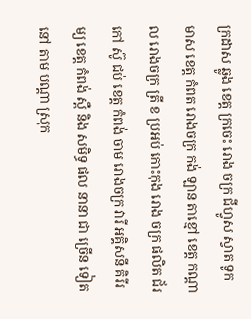ក្រដាស ឆ្លូង ខេត្ត ក្រចេះ រោង ចក្រ ជីហ្វូស ស្វាត ទូក មាស ខេត្ត កំពត រោងចក្រ កង់ ឡាន តាខ្មៅ ខេត្ត កណ្ដាល រោងចក្រ ត្រី ខ ប្រអប់ កោះកុង រោង ចក្រ ផលិត ជ័រ កៅ ស៊ូ ជប់ ខេត្ត កំពង់ ចាម រោងចក្រ វារី អគ្គិសនី គិរីរម្យ ខេត្ត កំពង់ ស្ពឺ និង សមិទ្ធ ផល នានា ជា ច្រើន ទៀត នៅ តាម បណ្ដា ស្រុក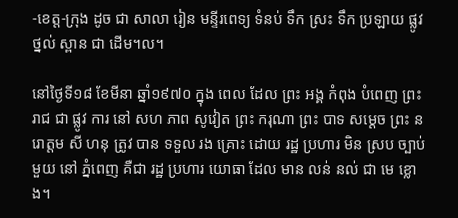-ខេត្ត-ក្រុង ដូច ជា សាលា រៀន មន្ទីរពេទ្យ ទំនប់ ទឹក ស្រះ ទឹក ប្រឡាយ ផ្លូវ ថ្នល់ ស្ពាន ជា ដើម។ល។

នៅថ្ងៃទី១៨ ខែមីនា ឆ្នាំ១៩៧០ ក្នុង ពេល ដែល ព្រះ អង្គ កំពុង បំពេញ ព្រះ រាជ ជា ផ្លូវ ការ នៅ សហ ភាព សូវៀត ព្រះ ករុណា ព្រះ បាទ សម្ដេច ព្រះ នរោត្តម សី ហនុ ត្រូវ បាន ទទួល រង គ្រោះ ដោយ រដ្ឋ ប្រហារ មិន ស្រប ច្បាប់ មួយ នៅ ភ្នំពេញ គឺជា រដ្ឋ ប្រហារ យោធា ដែល មាន លន់ នល់ ជា មេ ខ្លោង។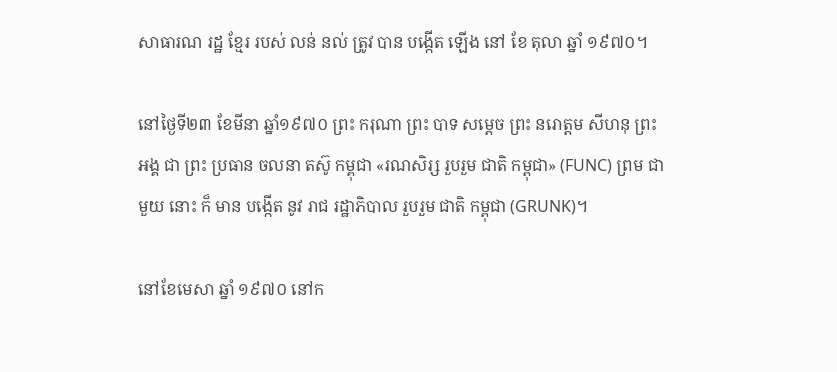សាធារណ រដ្ឋ ខ្មែរ របស់ លន់ នល់ ត្រូវ បាន បង្កើត ឡើង នៅ ខែ តុលា ឆ្នាំ ១៩៧០។

នៅថ្ងៃទី២៣ ខែមីនា ឆ្នាំ១៩៧០ ព្រះ ករុណា ព្រះ បាទ សម្ដេច ព្រះ នរោត្តម សីហនុ ព្រះ អង្គ ជា ព្រះ ប្រធាន ចលនា តស៊ូ កម្ពុជា «រណសិរ្ស រួបរួម ជាតិ កម្ពុជា» (FUNC) ព្រម ជាមួយ នោះ ក៏ មាន បង្កើត នូវ រាជ រដ្ឋាភិបាល រួបរួម ជាតិ កម្ពុជា (GRUNK)។

នៅខែមេសា ឆ្នាំ ១៩៧០ នៅក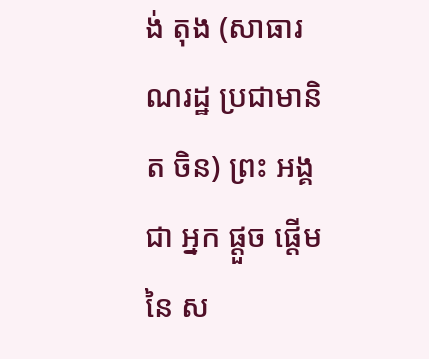ង់ តុង (សាធារណរដ្ឋ ប្រជាមានិត ចិន) ព្រះ អង្គ ជា អ្នក ផ្ដួច ផ្ដើម នៃ ស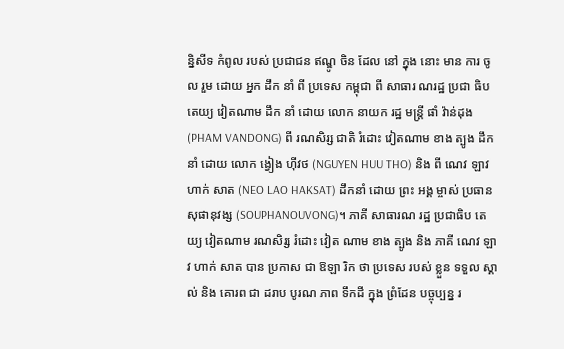ន្និសីទ កំពូល របស់ ប្រជាជន ឥណ្ឌូ ចិន ដែល នៅ ក្នុង នោះ មាន ការ ចូល រួម ដោយ អ្នក ដឹក នាំ ពី ប្រទេស កម្ពុជា ពី សាធារ ណរដ្ឋ ប្រជា ធិប តេយ្យ វៀតណាម ដឹក នាំ ដោយ លោក នាយក រដ្ឋ មន្ត្រី ផាំ វ៉ាន់ដុង (PHAM VANDONG) ពី រណសិរ្ស ជាតិ រំដោះ វៀតណាម ខាង ត្បូង ដឹក នាំ ដោយ លោក ង្វៀង ហ៊ីវថ (NGUYEN HUU THO) និង ពី ណេវ ឡាវ ហាក់ សាត (NEO LAO HAKSAT) ដឹកនាំ ដោយ ព្រះ អង្គ ម្ចាស់ ប្រធាន សុផានុវង្ស (SOUPHANOUVONG)។ ភាគី សាធារណ រដ្ឋ ប្រជាធិប តេយ្យ វៀតណាម រណសិរ្ស រំដោះ វៀត ណាម ខាង ត្បូង និង ភាគី ណេវ ឡាវ ហាក់ សាត បាន ប្រកាស ជា ឱឡា រិក ថា ប្រទេស របស់ ខ្លួន ទទួល ស្គាល់ និង គោរព ជា ដរាប បូរណ ភាព ទឹកដី ក្នុង ព្រំដែន បច្ចុប្បន្ន រ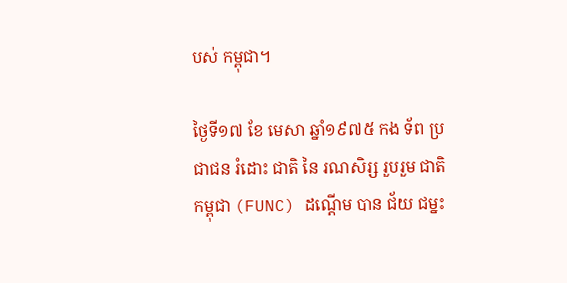បស់ កម្ពុជា។

ថ្ងៃទី១៧ ខែ មេសា ឆ្នាំ១៩៧៥ កង ទ័ព ប្រជាជន រំដោះ ជាតិ នៃ រណសិរ្ស រួបរួម ជាតិ កម្ពុជា (FUNC) ដណើ្ដម បាន ជ័យ ជម្នះ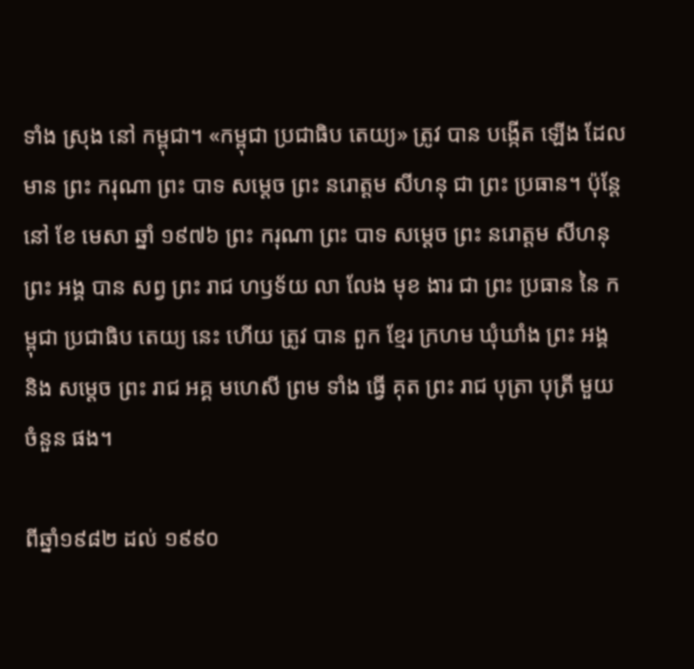ទាំង ស្រុង នៅ កម្ពុជា។ «កម្ពុជា ប្រជាធិប តេយ្យ» ត្រូវ បាន បង្កើត ឡើង ដែល មាន ព្រះ ករុណា ព្រះ បាទ សម្ដេច ព្រះ នរោត្តម សីហនុ ជា ព្រះ ប្រធាន។ ប៉ុន្ដែ នៅ ខែ មេសា ឆ្នាំ ១៩៧៦ ព្រះ ករុណា ព្រះ បាទ សម្ដេច ព្រះ នរោត្តម សីហនុ ព្រះ អង្គ បាន សព្វ ព្រះ រាជ ហឫទ័យ លា លែង មុខ ងារ ជា ព្រះ ប្រធាន នៃ កម្ពុជា ប្រជាធិប តេយ្យ នេះ ហើយ ត្រូវ បាន ពួក ខ្មែរ ក្រហម ឃុំឃាំង ព្រះ អង្គ និង សម្តេច ព្រះ រាជ អគ្គ មហេសី ព្រម ទាំង ធ្វើ គុត ព្រះ រាជ បុត្រា បុត្រី មួយ ចំនួន ផង។

ពីឆ្នាំ១៩៨២ ដល់ ១៩៩០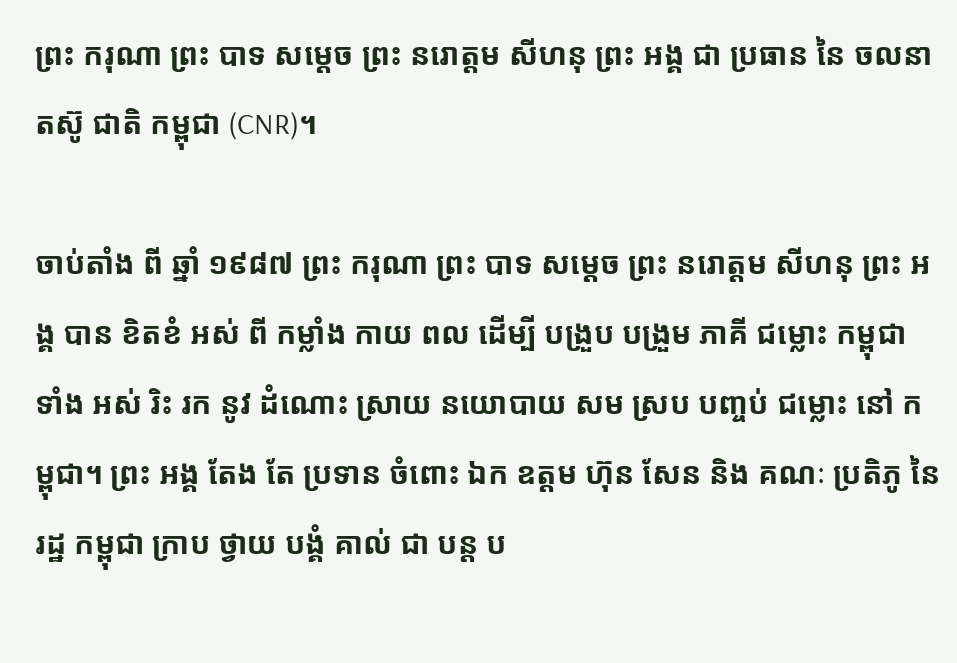ព្រះ ករុណា ព្រះ បាទ សម្តេច ព្រះ នរោត្តម សីហនុ ព្រះ អង្គ ជា ប្រធាន នៃ ចលនា តស៊ូ ជាតិ កម្ពុជា (CNR)។

ចាប់តាំង ពី ឆ្នាំ ១៩៨៧ ព្រះ ករុណា ព្រះ បាទ សម្តេច ព្រះ នរោត្តម សីហនុ ព្រះ អង្គ បាន ខិតខំ អស់ ពី កម្លាំង កាយ ពល ដើម្បី បង្រួប បង្រួម ភាគី ជម្លោះ កម្ពុជា ទាំង អស់ រិះ រក នូវ ដំណោះ ស្រាយ នយោបាយ សម ស្រប បញ្ចប់ ជម្លោះ នៅ កម្ពុជា។ ព្រះ អង្គ តែង តែ ប្រទាន ចំពោះ ឯក ឧត្តម ហ៊ុន សែន និង គណៈ ប្រតិភូ នៃ រដ្ឋ កម្ពុជា ក្រាប ថ្វាយ បង្គំ គាល់ ជា បន្ត ប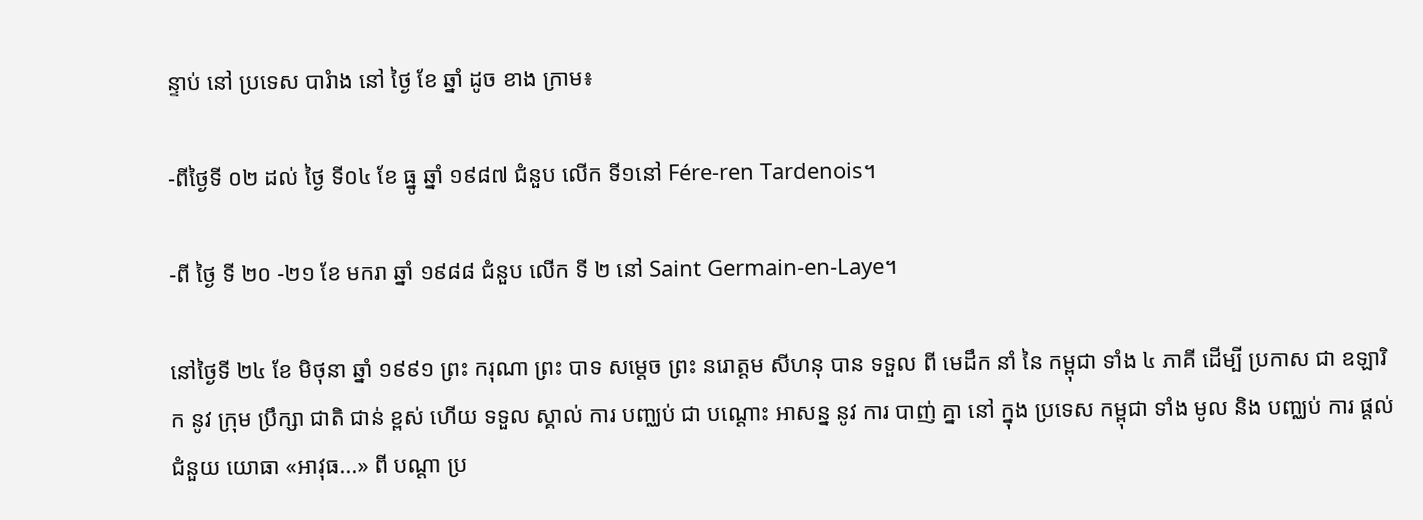ន្ទាប់ នៅ ប្រទេស បារំាង នៅ ថ្ងៃ ខែ ឆ្នាំ ដូច ខាង ក្រាម៖

-ពីថ្ងៃទី ០២ ដល់ ថ្ងៃ ទី០៤ ខែ ធ្នូ ឆ្នាំ ១៩៨៧ ជំនួប លើក ទី១នៅ Fére-ren Tardenois។

-ពី ថ្ងៃ ទី ២០ -២១ ខែ មករា ឆ្នាំ ១៩៨៨ ជំនួប លើក ទី ២ នៅ Saint Germain-en-Laye។

នៅថ្ងៃទី ២៤ ខែ មិថុនា ឆ្នាំ ១៩៩១ ព្រះ ករុណា ព្រះ បាទ សម្តេច ព្រះ នរោត្តម សីហនុ បាន ទទួល ពី មេដឹក នាំ នៃ កម្ពុជា ទាំង ៤ ភាគី ដើម្បី ប្រកាស ជា ឧឡារិក នូវ ក្រុម ប្រឹក្សា ជាតិ ជាន់ ខ្ពស់ ហើយ ទទួល ស្គាល់ ការ បញ្ឈប់ ជា បណ្ដោះ អាសន្ន នូវ ការ បាញ់ គ្នា នៅ ក្នុង ប្រទេស កម្ពុជា ទាំង មូល និង បញ្ឈប់ ការ ផ្តល់ ជំនួយ យោធា «អាវុធ...» ពី បណ្តា ប្រ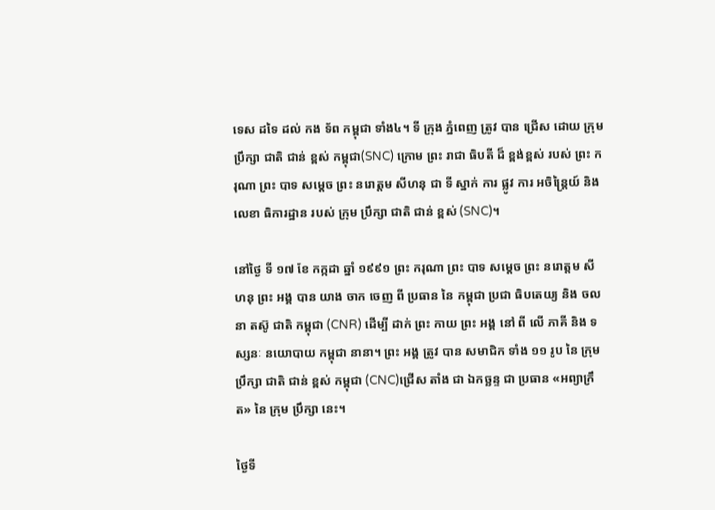ទេស ដទៃ ដល់ កង ទ័ព កម្ពុជា ទាំង៤។ ទី ក្រុង ភ្នំពេញ ត្រូវ បាន ជ្រើស ដោយ ក្រុម ប្រឹក្សា ជាតិ ជាន់ ខ្ពស់ កម្ពុជា(SNC) ក្រោម ព្រះ រាជា ធិបតី ដ៏ ខ្ពង់ខ្ពស់ របស់ ព្រះ ករុណា ព្រះ បាទ សម្តេច ព្រះ នរោត្តម សីហនុ ជា ទី ស្នាក់ ការ ផ្លូវ ការ អចិន្រៃ្តយ៍ និង លេខា ធិការដ្ឋាន របស់ ក្រុម ប្រឹក្សា ជាតិ ជាន់ ខ្ពស់ (SNC)។

នៅថ្ងៃ ទី ១៧ ខែ កក្កដា ឆ្នាំ ១៩៩១ ព្រះ ករុណា ព្រះ បាទ សម្តេច ព្រះ នរោត្តម សីហនុ ព្រះ អង្គ បាន យាង ចាក ចេញ ពី ប្រធាន នៃ កម្ពុជា ប្រជា ធិបតេយ្យ និង ចលនា តស៊ូ ជាតិ កម្ពុជា (CNR) ដើម្បី ដាក់ ព្រះ កាយ ព្រះ អង្គ នៅ ពី លើ ភាគី និង ទស្សនៈ នយោបាយ កម្ពុជា នានា។ ព្រះ អង្គ ត្រូវ បាន សមាជិក ទាំង ១១ រូប នៃ ក្រុម ប្រឹក្សា ជាតិ ជាន់ ខ្ពស់ កម្ពុជា (CNC)ជ្រើស តាំង ជា ឯកច្ឆន្ទ ជា ប្រធាន «អព្យាក្រឹត» នៃ ក្រុម ប្រឹក្សា នេះ។

ថ្ងៃទី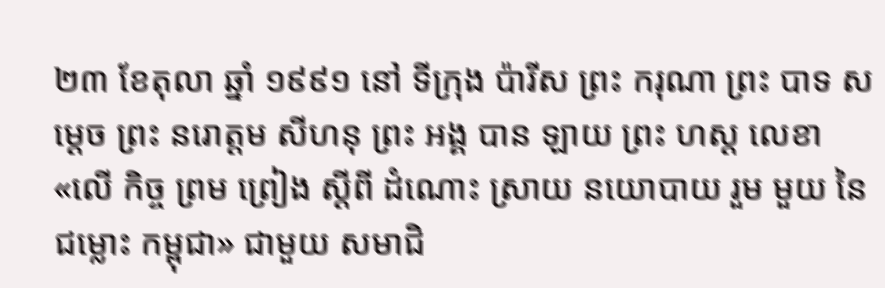២៣ ខែតុលា ឆ្នាំ ១៩៩១ នៅ ទីក្រុង ប៉ារីស ព្រះ ករុណា ព្រះ បាទ សម្តេច ព្រះ នរោត្តម សីហនុ ព្រះ អង្គ បាន ឡាយ ព្រះ ហស្ដ លេខា «លើ កិច្ច ព្រម ព្រៀង ស្តីពី ដំណោះ ស្រាយ នយោបាយ រួម មួយ នៃ ជម្លោះ កម្ពុជា» ជាមួយ សមាជិ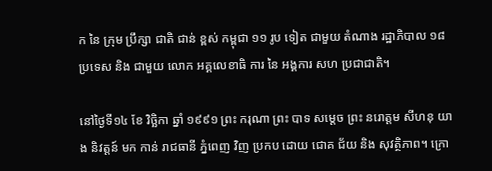ក នៃ ក្រុម ប្រឹក្សា ជាតិ ជាន់ ខ្ពស់ កម្ពុជា ១១ រូប ទៀត ជាមួយ តំណាង រដ្ឋាភិបាល ១៨ ប្រទេស និង ជាមួយ លោក អគ្គលេខាធិ ការ នៃ អង្គការ សហ ប្រជាជាតិ។

នៅថ្ងៃទី១៤ ខែ វិច្ឆិកា ឆ្នាំ ១៩៩១ ព្រះ ករុណា ព្រះ បាទ សម្តេច ព្រះ នរោត្តម សីហនុ យាង និវត្តន៍ មក កាន់ រាជធានី ភ្នំពេញ វិញ ប្រកប ដោយ ជោគ ជ័យ និង សុវត្ថិភាព។ ក្រោ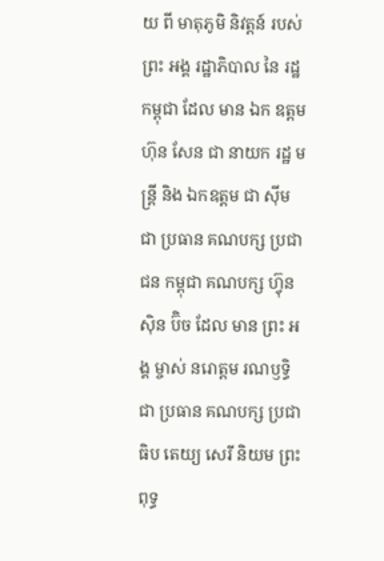យ ពី មាតុភូមិ និវត្តន៍ របស់ ព្រះ អង្គ រដ្ឋាភិបាល នៃ រដ្ឋ កម្ពុជា ដែល មាន ឯក ឧត្តម ហ៊ុន សែន ជា នាយក រដ្ឋ មន្ត្រី និង ឯកឧត្តម ជា ស៊ីម ជា ប្រធាន គណបក្ស ប្រជាជន កម្ពុជា គណបក្ស ហ៊្វុន ស៊ិន ប៊ិច ដែល មាន ព្រះ អង្គ ម្ចាស់ នរោត្តម រណឫទ្ធិ ជា ប្រធាន គណបក្ស ប្រជា ធិប តេយ្យ សេរី និយម ព្រះពុទ្ធ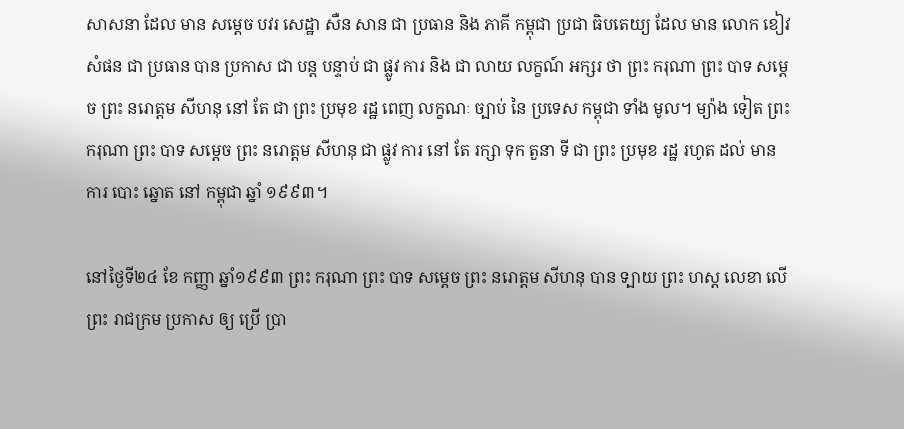សាសនា ដែល មាន សម្តេច បវរ សេដ្ឋា សឺន សាន ជា ប្រធាន និង ភាគី កម្ពុជា ប្រជា ធិបតេយ្យ ដែល មាន លោក ខៀវ សំផន ជា ប្រធាន បាន ប្រកាស ជា បន្ត បន្ទាប់ ជា ផ្លូវ ការ និង ជា លាយ លក្ខណ៍ អក្សរ ថា ព្រះ ករុណា ព្រះ បាទ សម្ដេច ព្រះ នរោត្ដម សីហនុ នៅ តែ ជា ព្រះ ប្រមុខ រដ្ឋ ពេញ លក្ខណៈ ច្បាប់ នៃ ប្រទេស កម្ពុជា ទាំង មូល។ ម្យ៉ាង ទៀត ព្រះ ករុណា ព្រះ បាទ សម្ដេច ព្រះ នរោត្ដម សីហនុ ជា ផ្លូវ ការ នៅ តែ រក្សា ទុក តួនា ទី ជា ព្រះ ប្រមុខ រដ្ឋ រហូត ដល់ មាន ការ បោះ ឆ្នោត នៅ កម្ពុជា ឆ្នាំ ១៩៩៣។

នៅថ្ងៃទី២៤ ខែ កញ្ញា ឆ្នាំ១៩៩៣ ព្រះ ករុណា ព្រះ បាទ សម្ដេច ព្រះ នរោត្ដម សីហនុ បាន ទ្បាយ ព្រះ ហស្ដ លេខា លើ ព្រះ រាជក្រម ប្រកាស ឲ្យ ប្រើ ប្រា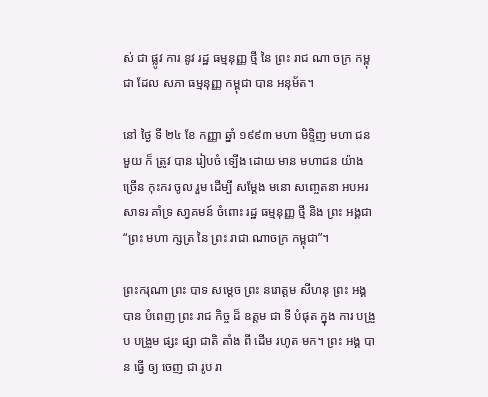ស់ ជា ផ្លូវ ការ នូវ រដ្ឋ ធម្មនុញ្ញ ថ្មី នៃ ព្រះ រាជ ណា ចក្រ កម្ពុជា ដែល សភា ធម្មនុញ្ញ កម្ពុជា បាន អនុម័ត។

នៅ ថ្ងៃ ទី ២៤ ខែ កញ្ញា ឆ្នាំ ១៩៩៣ មហា មិទិ្ទញ មហា ជន មួយ ក៏ ត្រូវ បាន រៀបចំ ទ្បើង ដោយ មាន មហាជន យ៉ាង ច្រើន កុះករ ចូល រួម ដើម្បី សម្ដែង មនោ សញ្ចេតនា អបអរ សាទរ គាំទ្រ សា្វគមន៍ ចំពោះ រដ្ឋ ធម្មនុញ្ញ ថ្មី និង ព្រះ អង្គជា “ព្រះ មហា ក្សត្រ នៃ ព្រះ រាជា ណាចក្រ កម្ពុជា”។

ព្រះករុណា ព្រះ បាទ សម្ដេច ព្រះ នរោត្ដម សីហនុ ព្រះ អង្គ បាន បំពេញ ព្រះ រាជ កិច្ច ដ៏ ឧត្ដម ជា ទី បំផុត ក្នុង ការ បង្រួប បង្រួម ផ្សះ ផ្សា ជាតិ តាំង ពី ដើម រហូត មក។ ព្រះ អង្គ បាន ធ្វើ ឲ្យ ចេញ ជា រូប រា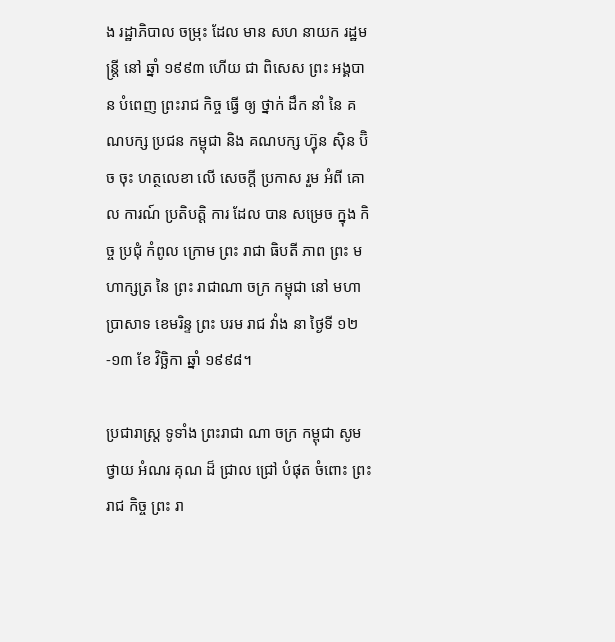ង រដ្ឋាភិបាល ចម្រុះ ដែល មាន សហ នាយក រដ្ឋមន្ត្រី នៅ ឆ្នាំ ១៩៩៣ ហើយ ជា ពិសេស ព្រះ អង្គបាន បំពេញ ព្រះរាជ កិច្ច ធ្វើ ឲ្យ ថ្នាក់ ដឹក នាំ នៃ គណបក្ស ប្រជន កម្ពុជា និង គណបក្ស ហ៊្វុន ស៊ិន ប៊ិច ចុះ ហត្ថលេខា លើ សេចក្តី ប្រកាស រួម អំពី គោល ការណ៍ ប្រតិបត្តិ ការ ដែល បាន សម្រេច ក្នុង កិច្ច ប្រជុំ កំពូល ក្រោម ព្រះ រាជា ធិបតី ភាព ព្រះ មហាក្សត្រ នៃ ព្រះ រាជាណា ចក្រ កម្ពុជា នៅ មហា ប្រាសាទ ខេមរិន្ទ ព្រះ បរម រាជ វាំង នា ថ្ងៃទី ១២-១៣ ខែ វិច្ឆិកា ឆ្នាំ ១៩៩៨។

ប្រជារាស្ត្រ ទូទាំង ព្រះរាជា ណា ចក្រ កម្ពុជា សូម ថ្វាយ អំណរ គុណ ដ៏ ជ្រាល ជ្រៅ បំផុត ចំពោះ ព្រះ រាជ កិច្ច ព្រះ រា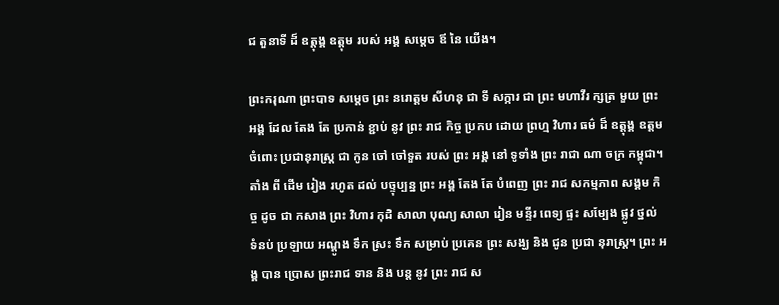ជ តួនាទី ដ៏ ឧត្តុង្គ ឧត្តុម របស់ អង្គ សម្តេច ឪ នៃ យើង។

ព្រះករុណា ព្រះបាទ សម្តេច ព្រះ នរោត្តម សីហនុ ជា ទី សក្ការ ជា ព្រះ មហាវីរ ក្សត្រ មួយ ព្រះ អង្គ ដែល តែង តែ ប្រកាន់ ខ្ជាប់ នូវ ព្រះ រាជ កិច្ច ប្រកប ដោយ ព្រហ្ម វិហារ ធម៌ ដ៏ ឧត្តុង្គ ឧត្តម ចំពោះ ប្រជានុរាស្ត្រ ជា កូន ចៅ ចៅទួត របស់ ព្រះ អង្គ នៅ ទូទាំង ព្រះ រាជា ណា ចក្រ កម្ពុជា។ តាំង ពី ដើម រៀង រហូត ដល់ បច្ទុប្បន្ន ព្រះ អង្គ តែង តែ បំពេញ ព្រះ រាជ សកម្មភាព សង្គម កិច្ច ដូច ជា កសាង ព្រះ វិហារ កុដិ សាលា បុណ្យ សាលា រៀន មន្ទីរ ពេទ្យ ផ្ទះ សម្បែង ផ្លូវ ថ្នល់ ទំនប់ ប្រឡាយ អណ្តូង ទឹក ស្រះ ទឹក សម្រាប់ ប្រគេន ព្រះ សង្ឃ និង ជូន ប្រជា នុរាស្ត្រ។ ព្រះ អង្គ បាន ប្រោស ព្រះរាជ ទាន និង បន្ត នូវ ព្រះ រាជ ស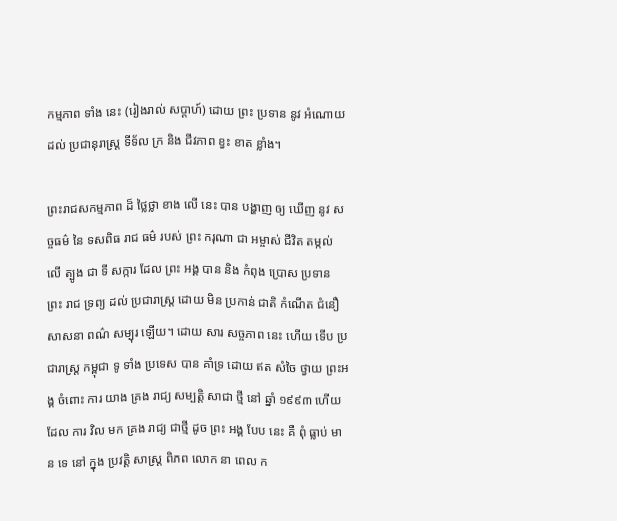កម្មភាព ទាំង នេះ (រៀងរាល់ សប្តាហ៍) ដោយ ព្រះ ប្រទាន នូវ អំណោយ ដល់ ប្រជានុរាស្ត្រ ទីទ័ល ក្រ និង ជីវភាព ខ្វះ ខាត ខ្លាំង។

ព្រះរាជសកម្មភាព ដ៏ ថ្លៃថ្លា ខាង លើ នេះ បាន បង្ហាញ ឲ្យ ឃើញ នូវ សច្ចធម៌ នៃ ទសពិធ រាជ ធម៌ របស់ ព្រះ ករុណា ជា អម្ចាស់ ជីវិត តម្កល់ លើ ត្បូង ជា ទី សក្ការ ដែល ព្រះ អង្គ បាន និង កំពុង ប្រោស ប្រទាន ព្រះ រាជ ទ្រព្យ ដល់ ប្រជារាស្ត្រ ដោយ មិន ប្រកាន់ ជាតិ កំណើត ជំនឿ សាសនា ពណ៌ សម្បុរ ឡើយ។ ដោយ សារ សច្ចភាព នេះ ហើយ ទើប ប្រជារាស្ត្រ កម្ពុជា ទូ ទាំង ប្រទេស បាន គាំទ្រ ដោយ ឥត សំចៃ ថ្វាយ ព្រះអង្គ ចំពោះ ការ យាង គ្រង រាជ្យ សម្បត្តិ សាជា ថ្មី នៅ ឆ្នាំ ១៩៩៣ ហើយ ដែល ការ វិល មក គ្រង រាជ្យ ជាថ្មី ដូច ព្រះ អង្គ បែប នេះ គឺ ពុំ ធ្លាប់ មាន ទេ នៅ ក្នុង ប្រវត្តិ សាស្ត្រ ពិភព លោក នា ពេល ក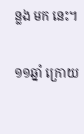ន្លង មក នេះ។

១១ឆ្នាំ ក្រោយ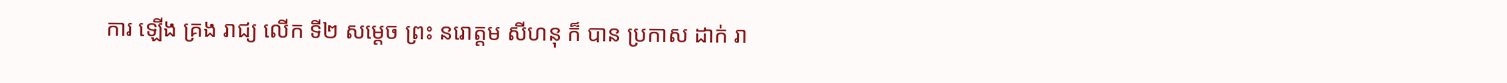ការ ឡើង គ្រង រាជ្យ លើក ទី២ សម្ដេច ព្រះ នរោត្តម សីហនុ ក៏ បាន ប្រកាស ដាក់ រា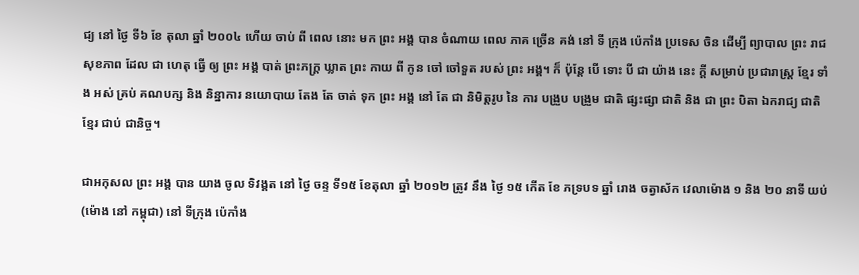ជ្យ នៅ ថ្ងៃ ទី៦ ខែ តុលា ឆ្នាំ ២០០៤ ហើយ ចាប់ ពី ពេល នោះ មក ព្រះ អង្គ បាន ចំណាយ ពេល ភាគ ច្រើន គង់ នៅ ទី ក្រុង ប៉េកាំង ប្រទេស ចិន ដើម្បី ព្យាបាល ព្រះ រាជ សុខភាព ដែល ជា ហេតុ ធ្វើ ឲ្យ ព្រះ អង្គ បាត់ ព្រះភក្ត្រ ឃ្លាត ព្រះ កាយ ពី កូន ចៅ ចៅទួត របស់ ព្រះ អង្គ។ ក៏ ប៉ុន្ដែ បើ ទោះ បី ជា យ៉ាង នេះ ក្ដី សម្រាប់ ប្រជារាស្ដ្រ ខ្មែរ ទាំង អស់ គ្រប់ គណបក្ស និង និន្នាការ នយោបាយ តែង តែ ចាត់ ទុក ព្រះ អង្គ នៅ តែ ជា និមិត្តរូប នៃ ការ បង្រួប បង្រួម ជាតិ ផ្សះផ្សា ជាតិ និង ជា ព្រះ បិតា ឯករាជ្យ ជាតិ ខ្មែរ ជាប់ ជានិច្ច។

ជាអកុសល ព្រះ អង្គ បាន យាង ចូល ទិវង្គត នៅ ថ្ងៃ ចន្ទ ទី១៥ ខែតុលា ឆ្នាំ ២០១២ ត្រូវ នឹង ថ្ងៃ ១៥ កើត ខែ ភទ្របទ ឆ្នាំ រោង ចត្វាស័ក វេលាម៉ោង ១ និង ២០ នាទី យប់ (ម៉ោង នៅ កម្ពុជា) នៅ ទីក្រុង ប៉េកាំង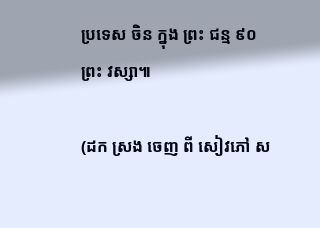ប្រទេស ចិន ក្នុង ព្រះ ជន្ម ៩០ ព្រះ វស្សា៕

(ដក ស្រង ចេញ ពី សៀវភៅ ស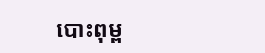បោះពុម្ព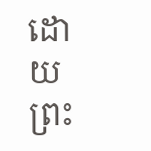ដោយ ព្រះ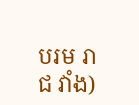បរម រាជ វាំង)